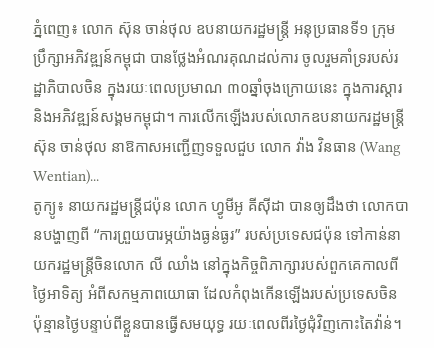ភ្នំពេញ៖ លោក ស៊ុន ចាន់ថុល ឧបនាយករដ្ឋមន្ត្រី អនុប្រធានទី១ ក្រុមប្រឹក្សាអភិវឌ្ឍន៍កម្ពុជា បានថ្លែងអំណរគុណដល់ការ ចូលរួមគាំទ្ររបស់រដ្ឋាភិបាលចិន ក្នុងរយៈពេលប្រមាណ ៣០ឆ្នាំចុងក្រោយនេះ ក្នុងការស្ដារ និងអភិវឌ្ឍន៍សង្គមកម្ពុជា។ ការលើកឡើងរបស់លោកឧបនាយករដ្ឋមន្ត្រី ស៊ុន ចាន់ថុល នាឱកាសអញ្ជើញទទួលជួប លោក វ៉ាង វិនធាន (Wang Wentian)...
តូក្យូ៖ នាយករដ្ឋមន្ត្រីជប៉ុន លោក ហ្វូមីអូ គីស៊ីដា បានឲ្យដឹងថា លោកបានបង្ហាញពី “ការព្រួយបារម្ភយ៉ាងធ្ងន់ធ្ងរ” របស់ប្រទេសជប៉ុន ទៅកាន់នាយករដ្ឋមន្ត្រីចិនលោក លី ឈាំង នៅក្នុងកិច្ចពិភាក្សារបស់ពួកគេកាលពីថ្ងៃអាទិត្យ អំពីសកម្មភាពយោធា ដែលកំពុងកើនឡើងរបស់ប្រទេសចិន ប៉ុន្មានថ្ងៃបន្ទាប់ពីខ្លួនបានធ្វើសមយុទ្ធ រយៈពេលពីរថ្ងៃជុំវិញកោះតៃវ៉ាន់។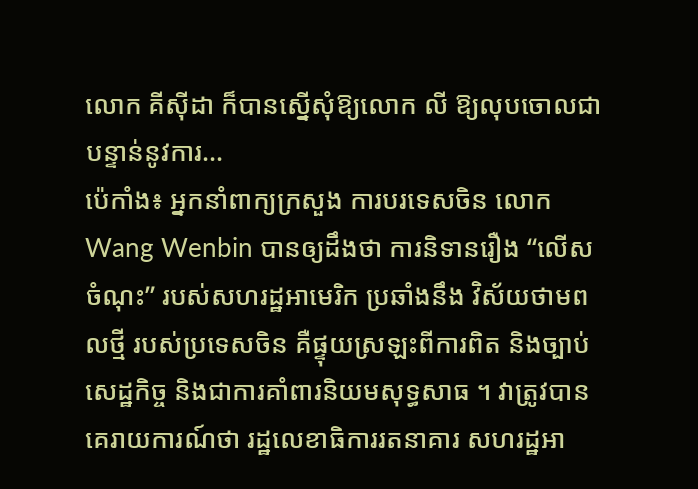លោក គីស៊ីដា ក៏បានស្នើសុំឱ្យលោក លី ឱ្យលុបចោលជាបន្ទាន់នូវការ...
ប៉េកាំង៖ អ្នកនាំពាក្យក្រសួង ការបរទេសចិន លោក Wang Wenbin បានឲ្យដឹងថា ការនិទានរឿង “លើសចំណុះ” របស់សហរដ្ឋអាមេរិក ប្រឆាំងនឹង វិស័យថាមពលថ្មី របស់ប្រទេសចិន គឺផ្ទុយស្រឡះពីការពិត និងច្បាប់សេដ្ឋកិច្ច និងជាការគាំពារនិយមសុទ្ធសាធ ។ វាត្រូវបានគេរាយការណ៍ថា រដ្ឋលេខាធិការរតនាគារ សហរដ្ឋអា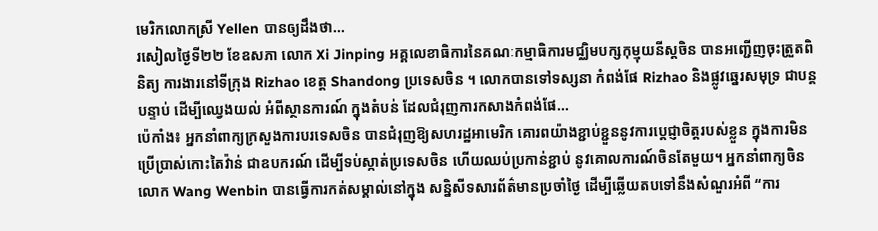មេរិកលោកស្រី Yellen បានឲ្យដឹងថា...
រសៀលថ្ងៃទី២២ ខែឧសភា លោក Xi Jinping អគ្គលេខាធិការនៃគណៈកម្មាធិការមជ្ឈិមបក្សកុម្មុយនីស្តចិន បានអញ្ជើញចុះត្រួតពិនិត្យ ការងារនៅទីក្រុង Rizhao ខេត្ត Shandong ប្រទេសចិន ។ លោកបានទៅទស្សនា កំពង់ផែ Rizhao និងផ្លូវឆ្នេរសមុទ្រ ជាបន្តបន្ទាប់ ដើម្បីឈ្វេងយល់ អំពីស្ថានការណ៍ ក្នុងតំបន់ ដែលជំរុញការកសាងកំពង់ផែ...
ប៉េកាំង៖ អ្នកនាំពាក្យក្រសួងការបរទេសចិន បានជំរុញឱ្យសហរដ្ឋអាមេរិក គោរពយ៉ាងខ្ជាប់ខ្ជួននូវការប្តេជ្ញាចិត្តរបស់ខ្លួន ក្នុងការមិនប្រើប្រាស់កោះតៃវ៉ាន់ ជាឧបករណ៍ ដើម្បីទប់ស្កាត់ប្រទេសចិន ហើយឈប់ប្រកាន់ខ្ជាប់ នូវគោលការណ៍ចិនតែមួយ។ អ្នកនាំពាក្យចិនលោក Wang Wenbin បានធ្វើការកត់សម្គាល់នៅក្នុង សន្និសីទសារព័ត៌មានប្រចាំថ្ងៃ ដើម្បីឆ្លើយតបទៅនឹងសំណួរអំពី “ការ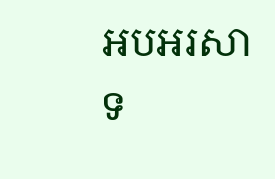អបអរសាទ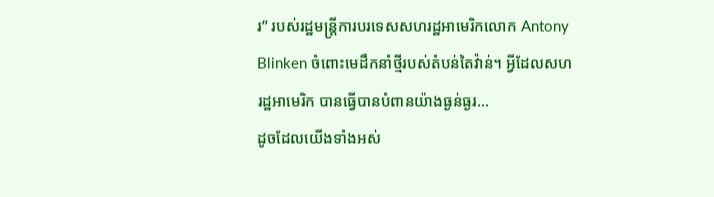រ” របស់រដ្ឋមន្ត្រីការបរទេសសហរដ្ឋអាមេរិកលោក Antony Blinken ចំពោះមេដឹកនាំថ្មីរបស់តំបន់តៃវ៉ាន់។ អ្វីដែលសហរដ្ឋអាមេរិក បានធ្វើបានបំពានយ៉ាងធ្ងន់ធ្ងរ...
ដូចដែលយើងទាំងអស់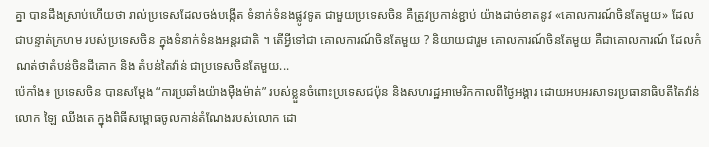គ្នា បានដឹងស្រាប់ហើយថា រាល់ប្រទេសដែលចង់បង្កើត ទំនាក់ទំនងផ្លូវទូត ជាមួយប្រទេសចិន គឺត្រូវប្រកាន់ខ្ជាប់ យ៉ាងដាច់ខាតនូវ «គោលការណ៍ចិនតែមួយ» ដែលជាបន្ទាត់ក្រហម របស់ប្រទេសចិន ក្នុងទំនាក់ទំនងអន្តរជាតិ ។ តើអ្វីទៅជា គោលការណ៍ចិនតែមួយ ? និយាយជារួម គោលការណ៍ចិនតែមួយ គឺជាគោលការណ៍ ដែលកំណត់ថាតំបន់ចិនដីគោក និង តំបន់តៃវ៉ាន់ ជាប្រទេសចិនតែមួយ...
ប៉េកាំង៖ ប្រទេសចិន បានសម្តែង “ការប្រឆាំងយ៉ាងម៉ឺងម៉ាត់” របស់ខ្លួនចំពោះប្រទេសជប៉ុន និងសហរដ្ឋអាមេរិកកាលពីថ្ងៃអង្គារ ដោយអបអរសាទរប្រធានាធិបតីតៃវ៉ាន់ លោក ឡៃ ឈីងតេ ក្នុងពិធីសម្ពោធចូលកាន់តំណែងរបស់លោក ដោ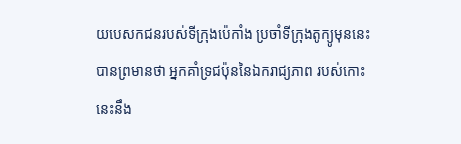យបេសកជនរបស់ទីក្រុងប៉េកាំង ប្រចាំទីក្រុងតូក្យូមុននេះ បានព្រមានថា អ្នកគាំទ្រជប៉ុននៃឯករាជ្យភាព របស់កោះនេះនឹង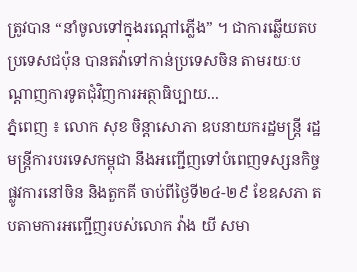ត្រូវបាន “នាំចូលទៅក្នុងរណ្តៅភ្លើង” ។ ជាការឆ្លើយតប ប្រទេសជប៉ុន បានតវ៉ាទៅកាន់ប្រទេសចិន តាមរយៈបណ្តាញការទូតជុំវិញការអត្ថាធិប្បាយ...
ភ្នំពេញ ៖ លោក សុខ ចិន្តាសោភា ឧបនាយករដ្ឋមន្ត្រី រដ្ឋមន្ត្រីការបរទេសកម្ពុជា នឹងអញ្ជើញទៅបំពេញទស្សនកិច្ចផ្លូវការនៅចិន និងតួកគី ចាប់ពីថ្ងៃទី២៤-២៩ ខែឧសភា តបតាមការអញ្ជើញរបស់លោក វ៉ាង យី សមា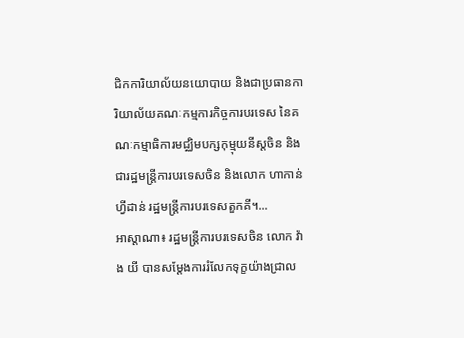ជិកការិយាល័យនយោបាយ និងជាប្រធានការិយាល័យគណៈកម្មការកិច្ចការបរទេស នៃគណៈកម្មាធិការមជ្ឈិមបក្សកុម្មុយនីស្តចិន និងជារដ្ឋមន្ត្រីការបរទេសចិន និងលោក ហាកាន់ ហ្វីដាន់ រដ្ឋមន្ត្រីការបរទេសតួកគី។...
អាស្ដាណា៖ រដ្ឋមន្ត្រីការបរទេសចិន លោក វ៉ាង យី បានសម្តែងការរំលែកទុក្ខយ៉ាងជ្រាល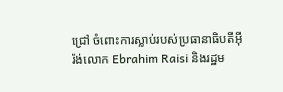ជ្រៅ ចំពោះការស្លាប់របស់ប្រធានាធិបតីអ៊ីរ៉ង់លោក Ebrahim Raisi និងរដ្ឋម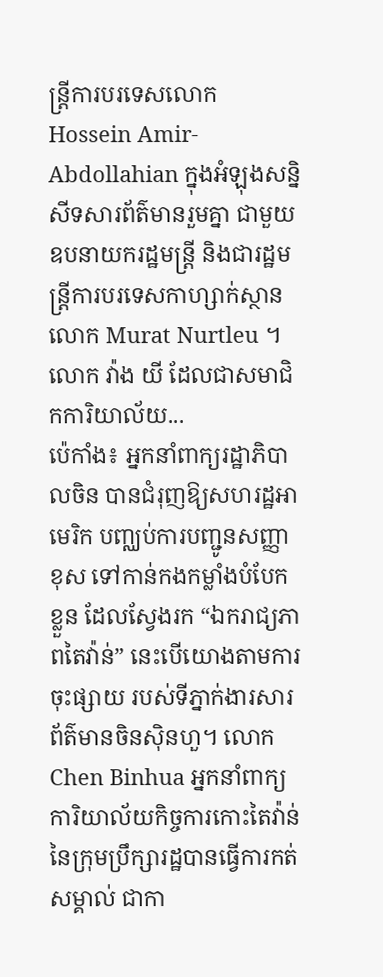ន្ត្រីការបរទេសលោក Hossein Amir-Abdollahian ក្នុងអំឡុងសន្និសីទសារព័ត៌មានរួមគ្នា ជាមួយឧបនាយករដ្ឋមន្ត្រី និងជារដ្ឋមន្ត្រីការបរទេសកាហ្សាក់ស្ថានលោក Murat Nurtleu ។ លោក វ៉ាង យី ដែលជាសមាជិកការិយាល័យ...
ប៉េកាំង៖ អ្នកនាំពាក្យរដ្ឋាភិបាលចិន បានជំរុញឱ្យសហរដ្ឋអាមេរិក បញ្ឈប់ការបញ្ជូនសញ្ញាខុស ទៅកាន់កងកម្លាំងបំបែកខ្លួន ដែលស្វែងរក “ឯករាជ្យភាពតៃវ៉ាន់” នេះបើយោងតាមការចុះផ្សាយ របស់ទីភ្នាក់ងារសារព័ត៌មានចិនស៊ិនហួ។ លោក Chen Binhua អ្នកនាំពាក្យការិយាល័យកិច្ចការកោះតៃវ៉ាន់ នៃក្រុមប្រឹក្សារដ្ឋបានធ្វើការកត់សម្គាល់ ជាកា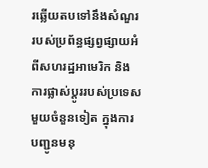រឆ្លើយតបទៅនឹងសំណួរ របស់ប្រព័ន្ធផ្សព្វផ្សាយអំពីសហរដ្ឋអាមេរិក និងការផ្លាស់ប្តូររបស់ប្រទេសមួយចំនួនទៀត ក្នុងការបញ្ជូនមនុ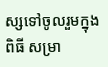ស្សទៅចូលរួមក្នុងពិធី សម្រា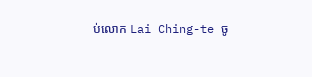ប់លោក Lai Ching-te ចូ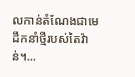លកាន់តំណែងជាមេដឹកនាំថ្មីរបស់តៃវ៉ាន់។...